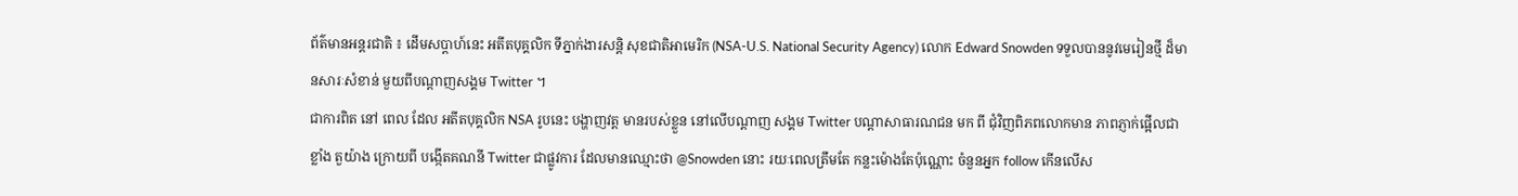ព័ត៌មានអន្តរជាតិ ៖ ដើមសប្តាហ៍នេះ អតីតបុគ្គលិក ទីភ្នាក់ងារសន្តិ សុខជាតិអាមេរិក (NSA-U.S. National Security Agency) លោក Edward Snowden ទទួលបាននូវមេរៀនថ្មី ដ៏មានសារៈសំខាន់ មួយពីបណ្តាញសង្គម Twitter ។
ជាការពិត នៅ ពេល ដែល អតីតបុគ្គលិក NSA រូបនេះ បង្ហាញវត្ត មានរបស់ខ្លួន នៅលើបណ្តាញ សង្គម Twitter បណ្តាសាធារណជន មក ពី ជុំវិញពិភពលោកមាន ភាពភ្ញាក់ផ្អើលជាខ្លាំង តួយ៉ាង ក្រោយពី បង្កើតគណនី Twitter ជាផ្លូវការ ដែលមានឈ្មោះថា @Snowden នោះ រយៈពេលត្រឹមតែ កន្លះម៉ោងតែប៉ុណ្ណោះ ចំនួនអ្នក follow កើនលើស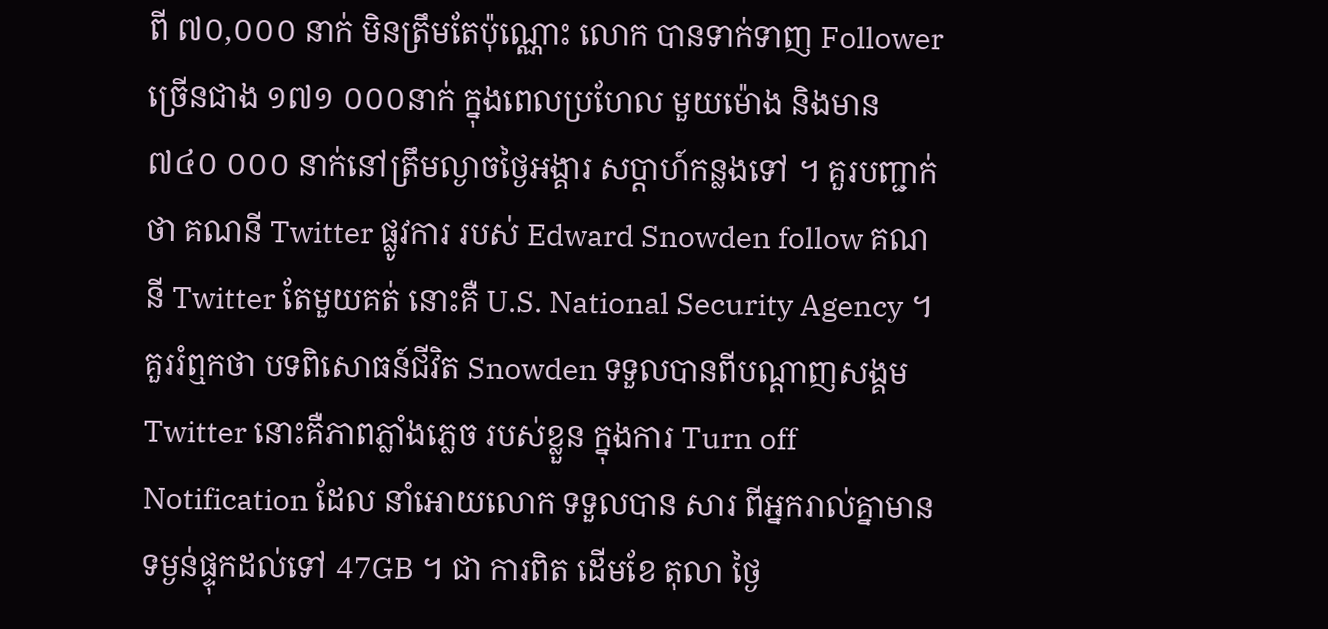ពី ៧០,០០០ នាក់ មិនត្រឹមតែប៉ុណ្ណោះ លោក បានទាក់ទាញ Follower ច្រើនជាង ១៧១ ០០០នាក់ ក្នុងពេលប្រហែល មួយម៉ោង និងមាន ៧៤០ ០០០ នាក់នៅត្រឹមល្ងាចថ្ងៃអង្គារ សប្តាហ៍កន្លងទៅ ។ គួរបញ្ជាក់ថា គណនី Twitter ផ្លូវការ របស់ Edward Snowden follow គណនី Twitter តែមួយគត់ នោះគឺ U.S. National Security Agency ។
គួររំឮកថា បទពិសោធន៍ជីវិត Snowden ទទួលបានពីបណ្តាញសង្គម Twitter នោះគឺភាពភ្លាំងភ្លេច របស់ខ្លួន ក្នុងការ Turn off Notification ដែល នាំអោយលោក ទទួលបាន សារ ពីអ្នករាល់គ្នាមាន ទម្ងន់ផ្ទុកដល់ទៅ 47GB ។ ជា ការពិត ដើមខែ តុលា ថ្ងៃ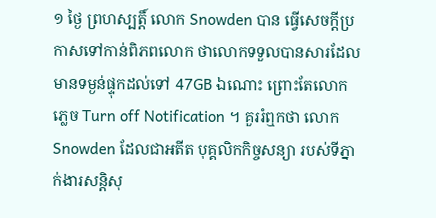១ ថ្ងៃ ព្រហស្បត្តិ៍ លោក Snowden បាន ធ្វើសេចក្តីប្រកាសទៅកាន់ពិភពលោក ថាលោកទទួលបានសារដែលមានទម្ងន់ផ្ទុកដល់ទៅ 47GB ឯណោះ ព្រោះតែលោក ភ្លេច Turn off Notification ។ គួររំឮកថា លោក Snowden ដែលជាអតីត បុគ្គលិកកិច្ចសន្យា របស់ទីភ្នាក់ងារសន្តិសុ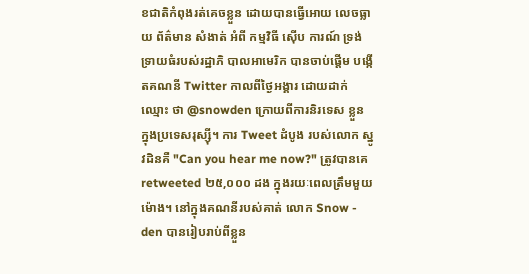ខជាតិកំពុងរត់គេចខ្លួន ដោយបានធ្វើអោយ លេចធ្លាយ ព័ត៌មាន សំងាត់ អំពី កម្មវិធី ស៊ើប ការណ៍ ទ្រង់ទ្រាយធំរបស់រដ្ឋាភិ បាលអាមេរិក បានចាប់ផ្តើម បង្កើតគណនី Twitter កាលពីថ្ងៃអង្គារ ដោយដាក់ឈ្មោះ ថា @snowden ក្រោយពីការនិរទេស ខ្លួន ក្នុងប្រទេសរុស្ស៊ី។ ការ Tweet ដំបូង របស់លោក ស្នូវដិនគឺ "Can you hear me now?" ត្រូវបានគេ retweeted ២៥,០០០ ដង ក្នុងរយៈពេលត្រឹមមួយម៉ោង។ នៅក្នុងគណនីរបស់គាត់ លោក Snow - den បានរៀបរាប់ពីខ្លួន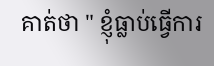គាត់ថា " ខ្ញុំធ្លាប់ធ្វើការ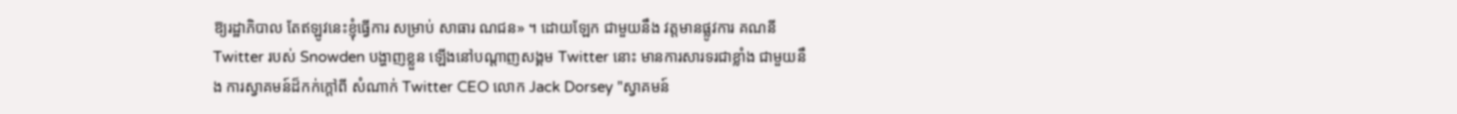ឱ្យរដ្ឋាភិបាល តែឥឡូវនេះខ្ញុំធ្វើការ សម្រាប់ សាធារ ណជន» ។ ដោយឡែក ជាមួយនឹង វត្តមានផ្លូវការ គណនី Twitter របស់ Snowden បង្ហាញខ្លួន ឡើងនៅបណ្តាញសង្គម Twitter នោះ មានការសារទរជាខ្លាំង ជាមួយនឹង ការស្វាគមន៍ដ៏កក់ក្តៅពី សំណាក់ Twitter CEO លោក Jack Dorsey "ស្វាគមន៍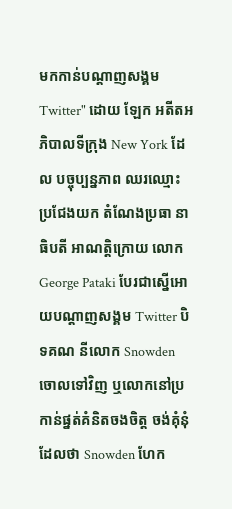មកកាន់បណ្តាញសង្គម Twitter" ដោយ ឡែក អតីតអភិបាលទីក្រុង New York ដែល បច្ចុប្បន្នភាព ឈរឈ្មោះ ប្រជែងយក តំណែងប្រធា នាធិបតី អាណត្តិក្រោយ លោក George Pataki បែរជាស្នើអោយបណ្តាញសង្គម Twitter បិទគណ នីលោក Snowden ចោលទៅវិញ ឬលោកនៅប្រកាន់ផ្នត់គំនិតចងចិត្ត ចង់គុំនុំ ដែលថា Snowden ហែក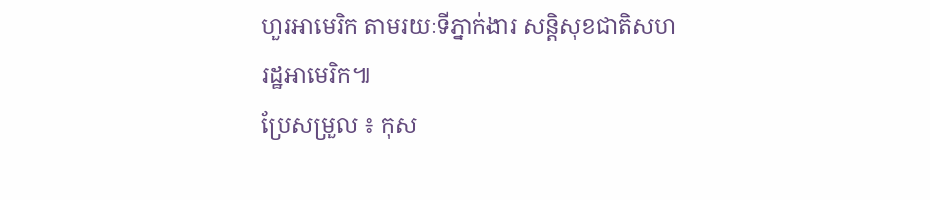ហួរអាមេរិក តាមរយៈទីភ្នាក់ងារ សន្តិសុខជាតិសហរដ្ឋអាមេរិក៕
ប្រែសម្រួល ៖ កុស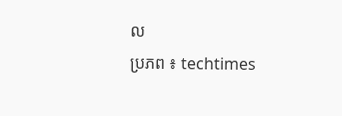ល
ប្រភព ៖ techtimes